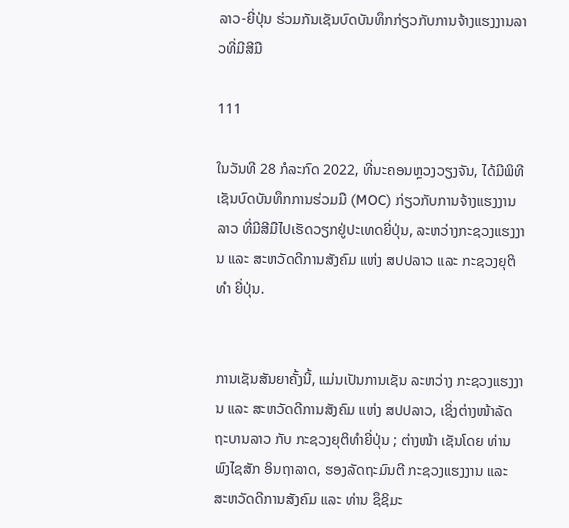ລາວ-ຍີ່ປຸ່ນ ຮ່ວມກັນເຊັນບົດບັນທຶກກ່ຽວກັບການຈ້າງແຮງງານລາວທີ່ມີສີມື

111

ໃນວັນທີ 28 ກໍລະກົດ 2022, ທີ່ນະຄອນຫຼວງວຽງຈັນ, ໄດ້ມີພິທີເຊັນບົດບັນທຶກການຮ່ວມມື (MOC) ກ່ຽວກັບການຈ້າງແຮງງານລາວ ທີ່ມີສີມືໄປເຮັດວຽກຢູ່ປະເທດຍີ່ປຸ່ນ, ລະຫວ່າງກະຊວງແຮງງານ ແລະ ສະຫວັດດີການສັງຄົມ ແຫ່ງ ສປປລາວ ແລະ ກະຊວງຍຸຕິທຳ ຍີ່ປຸ່ນ.


ການເຊັນສັນຍາຄັ້ງນີ້, ແມ່ນເປັນການເຊັນ ລະຫວ່າງ ກະຊວງແຮງງານ ແລະ ສະຫວັດດີການສັງຄົມ ແຫ່ງ ສປປລາວ, ເຊິ່ງຕ່າງໜ້າລັດຖະບານລາວ ກັບ ກະຊວງຍຸຕິທຳຍີ່ປຸ່ນ ; ຕ່າງໜ້າ ເຊັນໂດຍ ທ່ານ ພົງໄຊສັກ ອິນຖາລາດ, ຮອງລັດຖະມົນຕີ ກະຊວງແຮງງານ ແລະ ສະຫວັດດີການສັງຄົມ ແລະ ທ່ານ ຊຶຊິມະ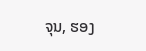ຈຸນ, ຮອງ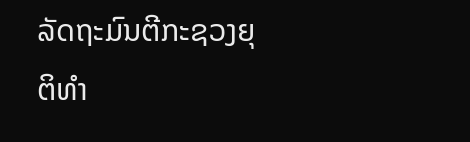ລັດຖະມົນຕີກະຊວງຍຸຕິທຳ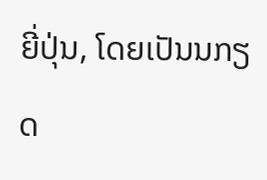ຍີ່ປຸ່ນ, ໂດຍເປັນນກຽດ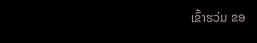ເຂົ້າຮວ່ມ ຂອ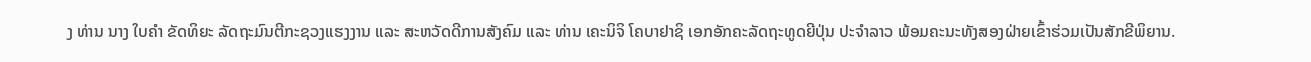ງ ທ່ານ ນາງ ໃບຄໍາ ຂັດທິຍະ ລັດຖະມົນຕີກະຊວງແຮງງານ ແລະ ສະຫວັດດີການສັງຄົມ ແລະ ທ່ານ ເຄະນິຈິ ໂຄບາຢາຊິ ເອກອັກຄະລັດຖະທູດຍີປຸ່ນ ປະຈໍາລາວ ພ້ອມຄະນະທັງສອງຝ່າຍເຂົ້າຮ່ວມເປັນສັກຂີພິຍານ.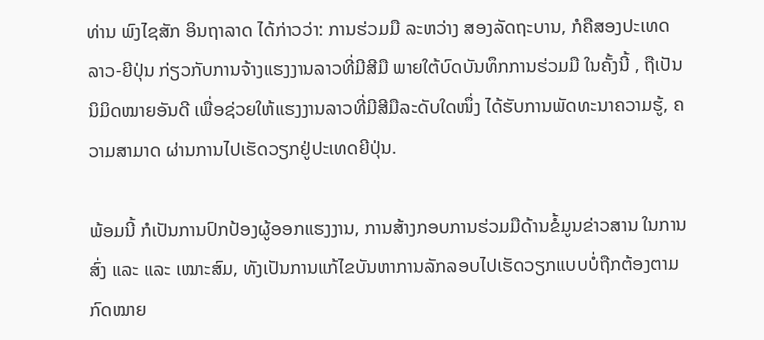ທ່ານ ພົງໄຊສັກ ອິນຖາລາດ ໄດ້ກ່າວວ່າ: ການຮ່ວມມື ລະຫວ່າງ ສອງລັດຖະບານ, ກໍຄືສອງປະເທດ ລາວ-ຍີປຸ່ນ ກ່ຽວກັບການຈ້າງແຮງງານລາວທີ່ມີສີມື ພາຍໃຕ້ບົດບັນທຶກການຮ່ວມມື ໃນຄັ້ງນີ້ , ຖືເປັນນິມິດໝາຍອັນດີ ເພື່ອຊ່ວຍໃຫ້ແຮງງານລາວທີ່ມີສີມືລະດັບໃດໜຶ່ງ ໄດ້ຮັບການພັດທະນາຄວາມຮູ້, ຄວາມສາມາດ ຜ່ານການໄປເຮັດວຽກຢູ່ປະເທດຍີປຸ່ນ.

ພ້ອມນີ້ ກໍເປັນການປົກປ້ອງຜູ້ອອກແຮງງານ, ການສ້າງກອບການຮ່ວມມືດ້ານຂໍ້ມູນຂ່າວສານ ໃນການສົ່ງ ແລະ ແລະ ເໝາະສົມ, ທັງເປັນການແກ້ໄຂບັນຫາການລັກລອບໄປເຮັດວຽກແບບບໍ່ຖືກຕ້ອງຕາມກົດໝາຍ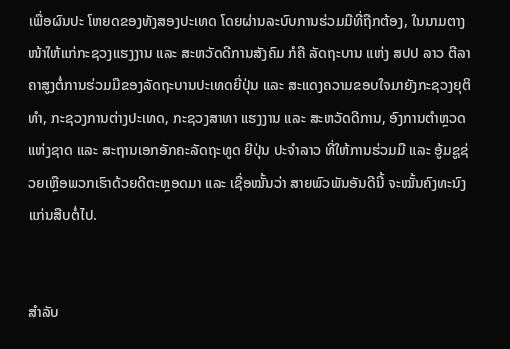ເພື່ອຜົນປະ ໂຫຍດຂອງທັງສອງປະເທດ ໂດຍຜ່ານລະບົບການຮ່ວມມືທີ່ຖືກຕ້ອງ, ໃນນາມຕາງໜ້າໃຫ້ແກ່ກະຊວງແຮງງານ ແລະ ສະຫວັດດີການສັງຄົມ ກໍຄື ລັດຖະບານ ແຫ່ງ ສປປ ລາວ ຕີລາຄາສູງຕໍ່ການຮ່ວມມືຂອງລັດຖະບານປະເທດຍີ່ປຸ່ນ ແລະ ສະແດງຄວາມຂອບໃຈມາຍັງກະຊວງຍຸຕິທໍາ, ກະຊວງການຕ່າງປະເທດ, ກະຊວງສາທາ ແຮງງານ ແລະ ສະຫວັດດີການ, ອົງການຕໍາຫຼວດແຫ່ງຊາດ ແລະ ສະຖານເອກອັກຄະລັດຖະທູດ ຍີປຸ່ນ ປະຈໍາລາວ ທີ່ໃຫ້ການຮ່ວມມື ແລະ ອູ້ມຊູຊ່ວຍເຫຼືອພວກເຮົາດ້ວຍດີຕະຫຼອດມາ ແລະ ເຊື່ອໝັ້ນວ່າ ສາຍພົວພັນອັນດີນີ້ ຈະໝັ້ນຄົງທະນົງແກ່ນສືບຕໍ່ໄປ.


ສຳລັບ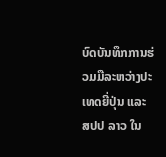ບົດບັນທຶກການຮ່ວມມືລະຫວ່າງປະເທດຍີ່ປຸ່ນ ແລະ ສປປ ລາວ ໃນ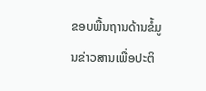ຂອບພື້ນຖານດ້ານຂໍ້ມູນຂ່າວສານເພື່ອປະຕິ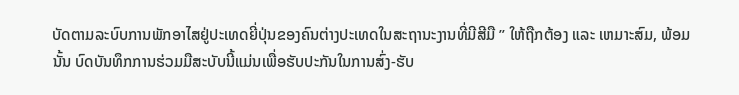ບັດຕາມລະບົບການພັກອາໄສຢູ່ປະເທດຍີ່ປຸ່ນຂອງຄົນຕ່າງປະເທດໃນສະຖານະງານທີ່ມີສີມື ” ໃຫ້ຖືກຕ້ອງ ແລະ ເຫມາະສົມ, ພ້ອມນັ້ນ ບົດບັນທຶກການຮ່ວມມືສະບັບນີ້ແມ່ນເພື່ອຮັບປະກັນໃນການສົ່ງ-ຮັບ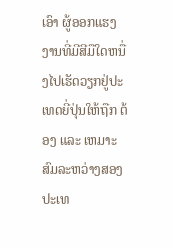ເອົາ ຜູ້ອອກແຮງງານທີ່ມີສີມືໃດຫນື່ງໄປເຮັດວຽກຢູ່ປະເທດຍີ່ປຸ່ນໃຫ້ຖືກ ຕ້ອງ ແລະ ເຫມາະສົມລະຫວ່າງສອງປະເທ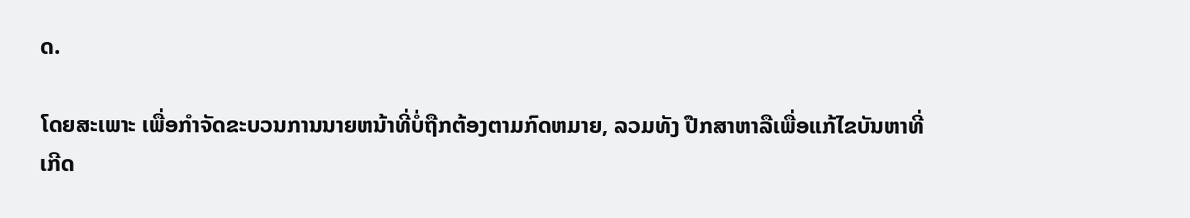ດ.

ໂດຍສະເພາະ ເພື່ອກຳຈັດຂະບວນການນາຍຫນ້າທີ່ບໍ່ຖືກຕ້ອງຕາມກົດຫມາຍ, ລວມທັງ ປືກສາຫາລືເພື່ອແກ້ໄຂບັນຫາທີ່ເກີດ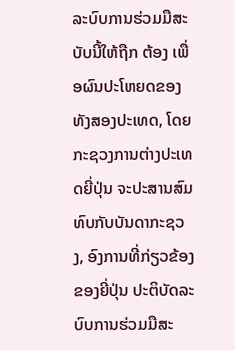ລະບົບການຮ່ວມມືສະບັບນີ້ໃຫ້ຖືກ ຕ້ອງ ເພື່ອຜົນປະໂຫຍດຂອງທັງສອງປະເທດ, ໂດຍກະຊວງການຕ່າງປະເທດຍີ່ປຸ່ນ ຈະປະສານສົມທົບກັບບັນດາກະຊວງ, ອົງການທີ່ກ່ຽວຂ້ອງຂອງຍີ່ປຸ່ນ ປະຕິບັດລະບົບການຮ່ວມມືສະ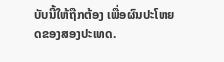ບັບນີ້ໃຫ້ຖືກຕ້ອງ ເພື່ອຜົນປະໂຫຍດຂອງສອງປະເທດ.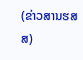(ຂ່າວສານຮສສ)